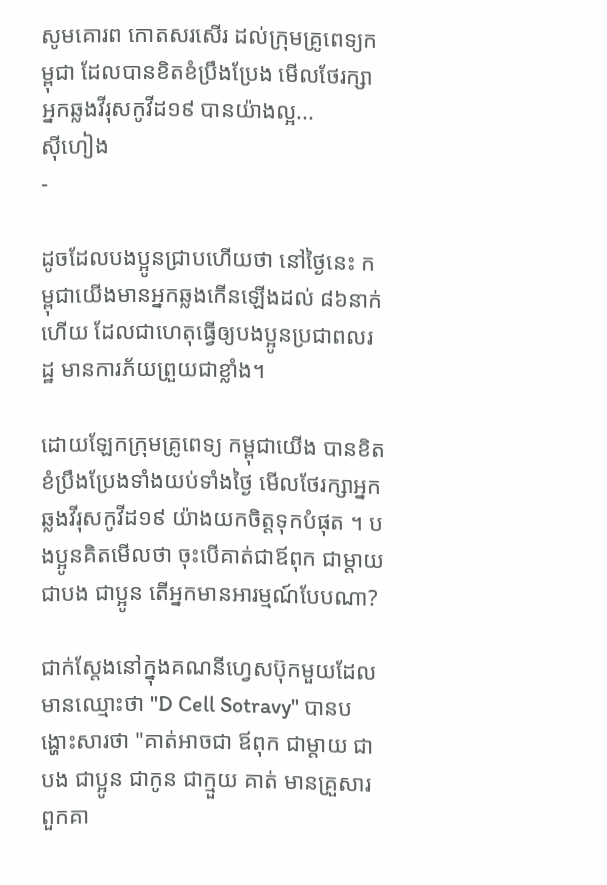សូមគោរព កោតសរសើរ ដល់ក្រុមគ្រូពេទ្យកម្ពុជា ដែលបានខិតខំប្រឹងប្រែង មើលថែរក្សាអ្នកឆ្លងវីរុសកូវីដ១៩ បានយ៉ាងល្អ...
ស៊ីហៀង
-

ដូចដែលបងប្អូនជ្រាបហើយថា នៅថ្ងៃនេះ កម្ពុជាយើងមានអ្នកឆ្លងកើនឡើងដល់ ៨៦នាក់ហើយ ដែលជាហេតុធ្វើឲ្យបងប្អូនប្រជាពលរដ្ឋ មានការភ័យព្រួយជាខ្លាំង។

ដោយឡែកក្រុមគ្រូពេទ្យ កម្ពុជាយើង បានខិតខំប្រឹងប្រែងទាំងយប់ទាំងថ្ងៃ មើលថែរក្សាអ្នកឆ្លងវីរុសកូវីដ១៩ យ៉ាងយកចិត្តទុកបំផុត ។ បងប្អូនគិតមើលថា ចុះបើគាត់ជាឪពុក ជាម្តាយ ជាបង ជាប្អូន តើអ្នកមានអារម្មណ៍បែបណា?

ជាក់ស្តែងនៅក្នុងគណនីហ្វេសប៊ុកមួយដែលមានឈ្មោះថា "D Cell Sotravy" បានបង្ហោះសារថា "គាត់អាចជា ឪពុក ជាម្តាយ ជាបង ជាប្អូន ជាកូន ជាក្មួយ គាត់ មានគ្រួសារ ពួកគា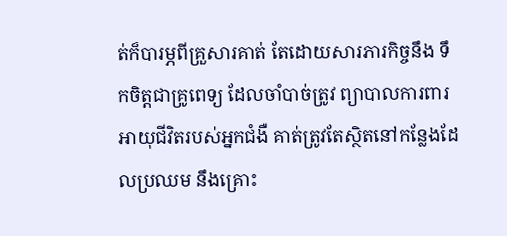ត់ក៏បារម្ភពីគ្រួសារគាត់ តែដោយសារភារកិច្ចនឹង ទឹកចិត្តជាគ្រូពេទ្យ ដែលចាំបាច់ត្រូវ ព្យាបាលការពារ អាយុជីវិតរបស់អ្នកជំងឺ គាត់ត្រូវតែស្ថិតនៅកន្លែងដែលប្រឈម នឹងគ្រោះ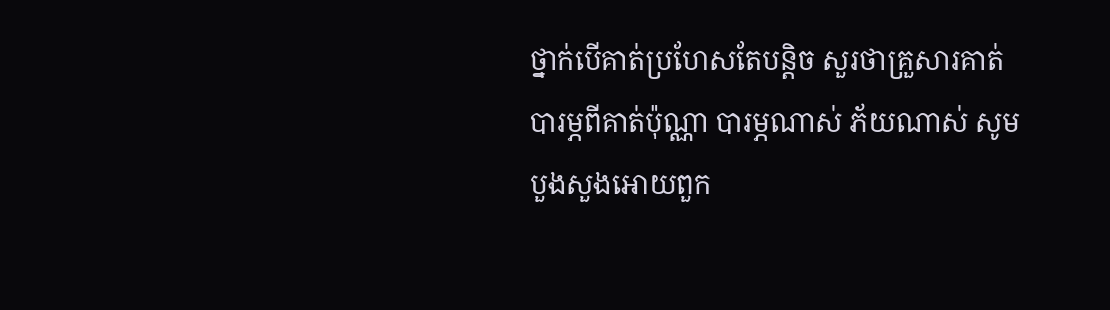ថ្នាក់បើគាត់ប្រហែសតែបន្តិច សួរថាគ្រួសារគាត់ បារម្ភពីគាត់ប៉ុណ្ណា បារម្ភណាស់ ភ័យណាស់ សូមបួងសួងអោយពួក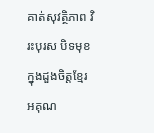គាត់សុវត្ថិភាព វិរះបុរស បិទមុខ ក្នុងដួងចិត្តខ្មែរ អគុណ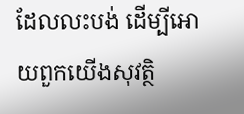ដែលលះបង់ ដើម្បីអោយពួកយើងសុវត្ថិ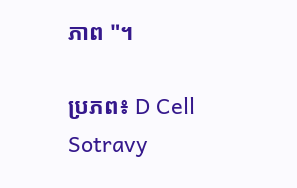ភាព "។

ប្រភព៖ D Cell Sotravy